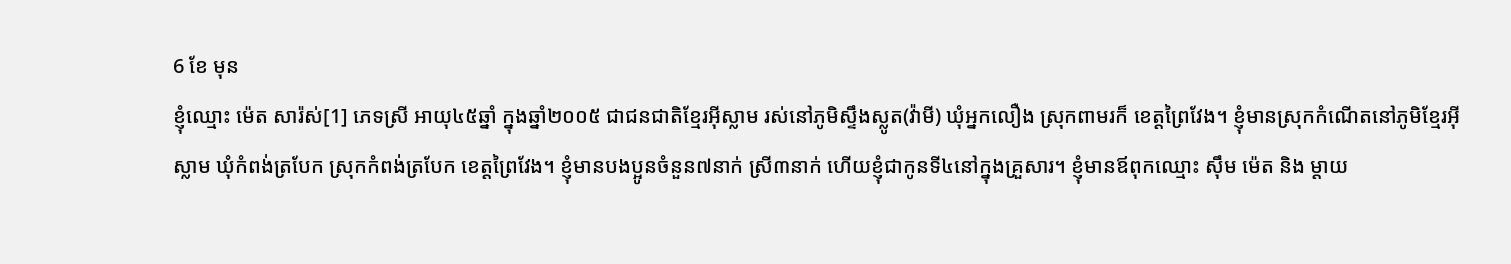6 ខែ មុន
ខ្ញុំឈ្មោះ ម៉េត សារ៉ស់[1] ភេទស្រី អាយុ៤៥ឆ្នាំ ក្នុងឆ្នាំ២០០៥ ជាជនជាតិខ្មែរអ៊ីស្លាម រស់នៅភូមិស្ទឹងស្លូត(វ៉ាមី) ឃុំអ្នកលឿង ស្រុកពាមរក៏ ខេត្តព្រៃវែង។ ខ្ញុំមានស្រុកកំណើតនៅភូមិខ្មែរអ៊ីស្លាម ឃុំកំពង់ត្របែក ស្រុកកំពង់ត្របែក ខេត្តព្រៃវែង។ ខ្ញុំមានបងប្អូនចំនួន៧នាក់ ស្រី៣នាក់ ហើយខ្ញុំជាកូនទី៤នៅក្នុងគ្រួសារ។ ខ្ញុំមានឪពុកឈ្មោះ ស៊ឹម ម៉េត និង ម្តាយ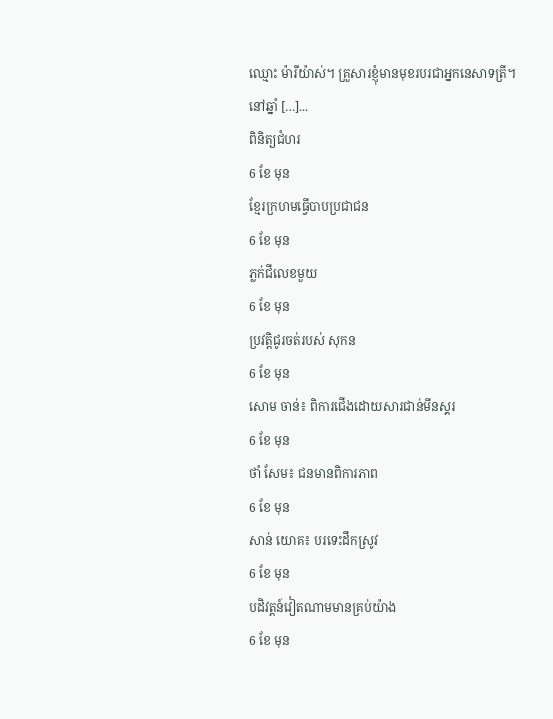ឈ្មោះ ម៉ារីយ៉ាស់។ គ្រួសារខ្ញុំមានមុខរបរជាអ្នកនេសាទត្រី។ នៅឆ្នាំ […]...
ពិនិត្យជំហរ
6 ខែ មុន
ខ្មែរក្រហមធ្វើបាបប្រជាជន
6 ខែ មុន
ភ្លក់ជីលេខមួយ
6 ខែ មុន
ប្រវត្តិជូរចត់របស់ សុកន
6 ខែ មុន
សោម ចាន់៖ ពិការជើងដោយសារជាន់មីនស្គរ
6 ខែ មុន
ថាំ សែម៖ ជនមានពិការភាព
6 ខែ មុន
សាន់ យោគ៖ បរទេះដឹកស្រូវ
6 ខែ មុន
បដិវត្តន៍វៀតណាមមានគ្រប់យ៉ាង
6 ខែ មុន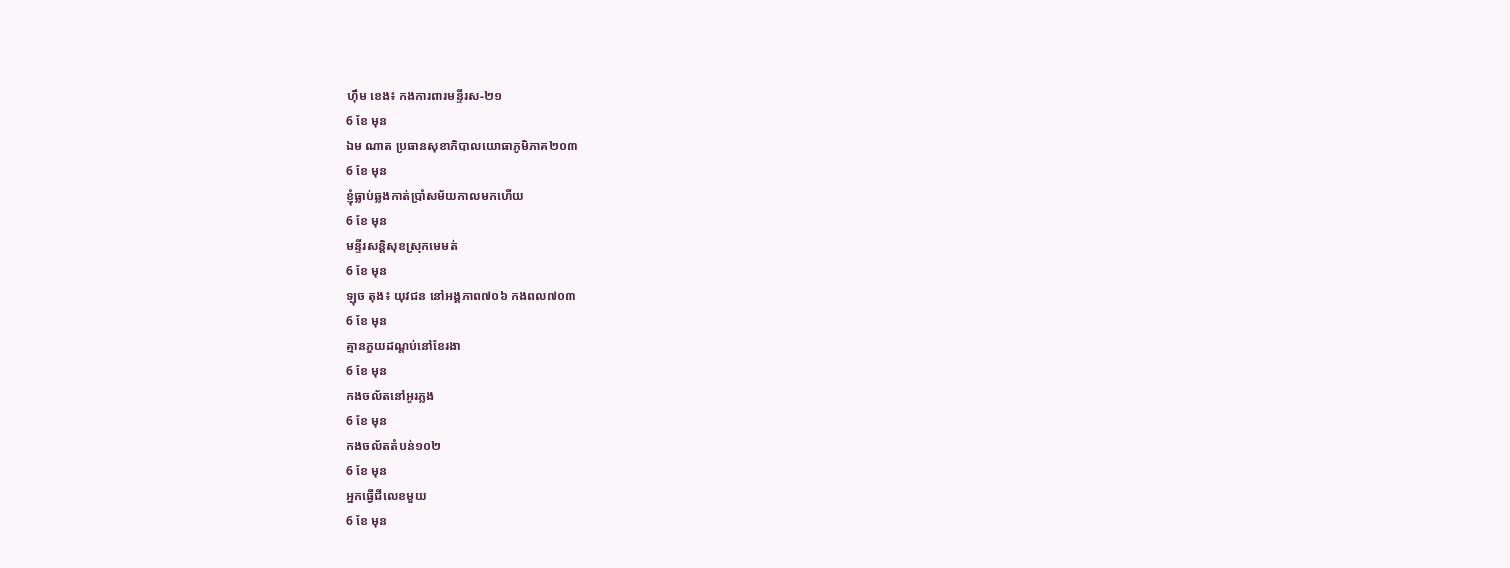ហ៊ឹម ខេង៖ កងការពារមន្ទីរស-២១
6 ខែ មុន
ឯម ណាត ប្រធានសុខាភិបាលយោធាភូមិភាគ២០៣
6 ខែ មុន
ខ្ញុំធ្លាប់ឆ្លងកាត់ប្រាំសម័យកាលមកហើយ
6 ខែ មុន
មន្ទីរសន្តិសុខស្រុកមេមត់
6 ខែ មុន
ឡុច តុង៖ យុវជន នៅអង្គភាព៧០៦ កងពល៧០៣
6 ខែ មុន
គ្មានភួយដណ្តប់នៅខែរងា
6 ខែ មុន
កងចល័តនៅអូរភ្លង
6 ខែ មុន
កងចល័តតំបន់១០២
6 ខែ មុន
អ្នកធ្វើជីលេខមួយ
6 ខែ មុន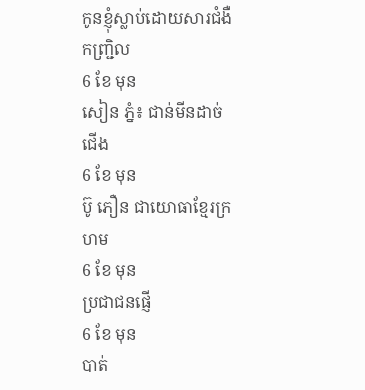កូនខ្ញុំស្លាប់ដោយសារជំងឺកញ្ជ្រិល
6 ខែ មុន
សៀន ភ្នំ៖ ជាន់មីនដាច់ជើង
6 ខែ មុន
ប៊ូ ភឿន ជាយោធាខ្មែរក្រហម
6 ខែ មុន
ប្រជាជនផ្ញើ
6 ខែ មុន
បាត់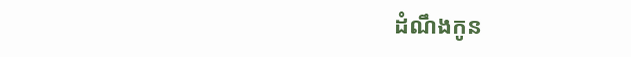ដំណឹងកូន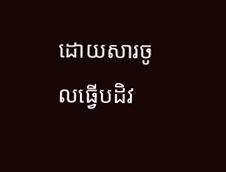ដោយសារចូលធ្វើបដិវ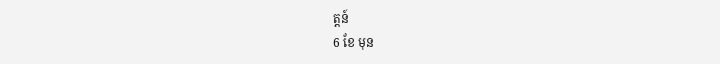ត្តន៍
6 ខែ មុន